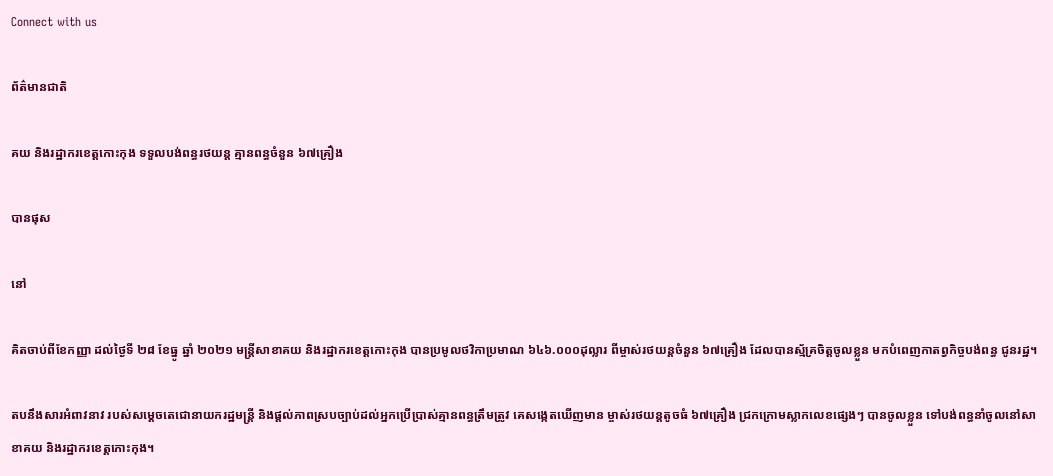Connect with us

ព័ត៌មានជាតិ

គយ និងរដ្ឋាករខេត្តកោះកុង ទទួលបង់ពន្ធរថយន្ត គ្មានពន្ធចំនួន ៦៧គ្រឿង

បានផុស

នៅ

គិតចាប់ពីខែកញ្ញា ដល់ថ្ងៃទី ២៨ ខែធ្នូ ឆ្នាំ ២០២១ មន្រ្តីសាខាគយ និងរដ្ឋាករខេត្តកោះកុង បានប្រមូលថវិកាប្រមាណ ៦៤៦.០០០ដុល្លារ ពីម្ចាស់រថយន្តចំនួន ៦៧គ្រឿង ដែលបានស្ម័គ្រចិត្តចូលខ្លួន មកបំពេញកាតព្វកិច្ចបង់ពន្ធ ជូនរដ្ឋ។

តបនឹងសារអំពាវនាវ របស់សម្តេចតេជោនាយករដ្ឋមន្រ្តី និងផ្តល់ភាពស្របច្បាប់ដល់អ្នកប្រើប្រាស់គ្មានពន្ធត្រឹមត្រូវ គេសង្កេតឃើញមាន ម្ចាស់រថយន្តតូចធំ ៦៧គ្រឿង ជ្រកក្រោមស្លាកលេខផ្សេងៗ បានចូលខ្លួន ទៅបង់ពន្ធនាំចូលនៅសាខាគយ និងរដ្ឋាករខេត្តកោះកុង។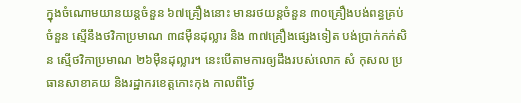ក្នុងចំណោមយានយន្តចំនួន ៦៧គ្រឿងនោះ មានរថយន្តចំនួន ៣០គ្រឿងបង់ពន្ធគ្រប់ចំនួន ស្មើនឹងថវិកាប្រមាណ ៣៨ម៉ឺនដុល្លារ និង ៣៧គ្រឿងផ្សេងទៀត បង់ប្រាក់កក់សិន ស្មើថវិកាប្រមាណ ២៦ម៉ឺនដុល្លារ។ នេះបើតាមការឲ្យដឹងរបស់លោក សំ កុសល ប្រធានសាខាគយ និងរដ្ឋាករខេត្តកោះកុង កាលពីថ្ងៃ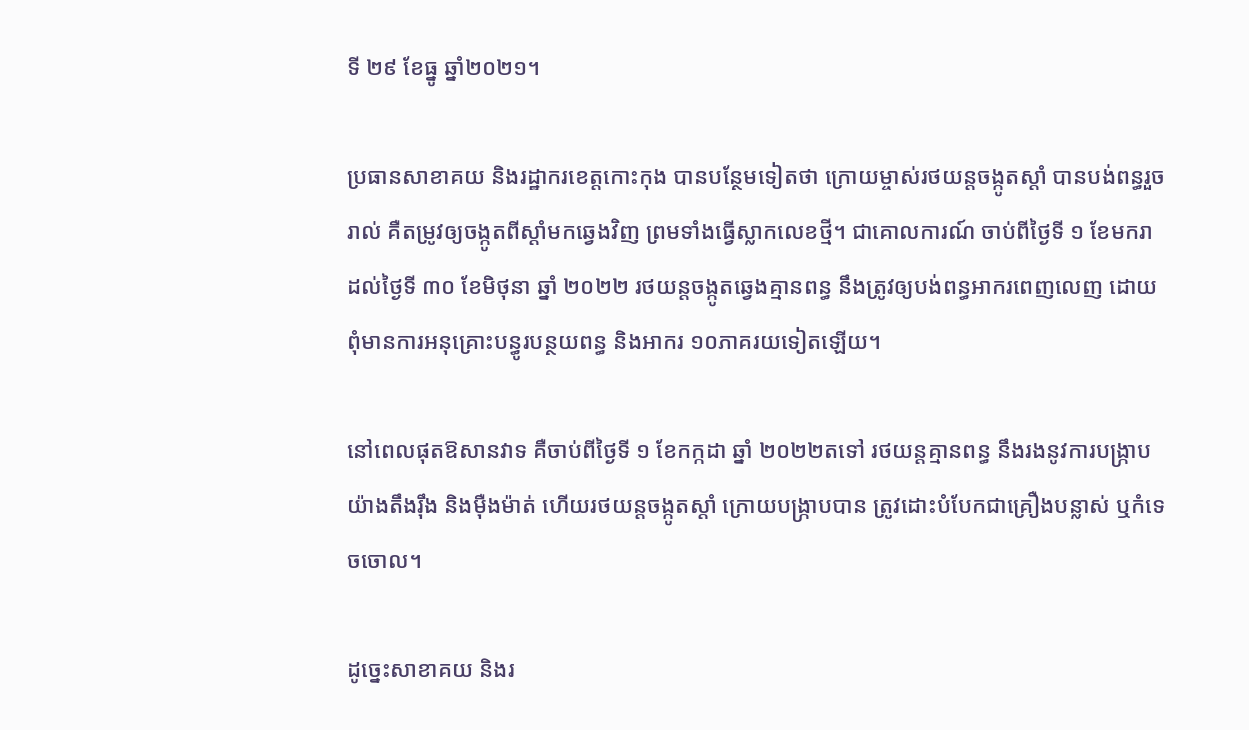ទី ២៩ ខែធ្នូ ឆ្នាំ២០២១។

ប្រធានសាខាគយ និងរដ្ឋាករខេត្តកោះកុង បានបន្ថែមទៀតថា ក្រោយម្ចាស់រថយន្តចង្កូតស្តាំ បានបង់ពន្ធរួចរាល់ គឺតម្រូវឲ្យចង្កូតពីស្តាំមកឆ្វេងវិញ ព្រមទាំងធ្វើស្លាកលេខថ្មី។ ជាគោលការណ៍ ចាប់ពីថ្ងៃទី ១ ខែមករា ដល់ថ្ងៃទី ៣០ ខែមិថុនា ឆ្នាំ ២០២២ រថយន្តចង្កូតឆ្វេងគ្មានពន្ធ នឹងត្រូវឲ្យបង់ពន្ធអាករពេញលេញ ដោយពុំមានការអនុគ្រោះបន្ធូរបន្ថយពន្ធ និងអាករ ១០ភាគរយទៀតឡើយ។

នៅពេលផុតឱសានវាទ គឺចាប់ពីថ្ងៃទី ១ ខែកក្កដា ឆ្នាំ ២០២២តទៅ រថយន្តគ្មានពន្ធ នឹងរងនូវការបង្ក្រាបយ៉ាងតឹងរ៉ឹង និងម៉ឺងម៉ាត់ ហើយរថយន្តចង្កូតស្តាំ ក្រោយបង្ក្រាបបាន ត្រូវដោះបំបែកជាគ្រឿងបន្លាស់ ឬកំទេចចោល។

ដូច្នេះសាខាគយ និងរ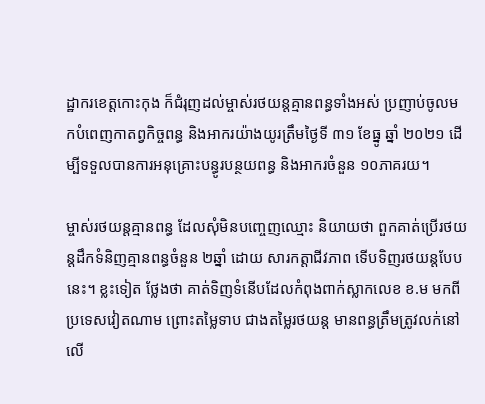ដ្ឋាករខេត្តកោះកុង ក៏ជំរុញដល់ម្ចាស់រថយន្តគ្មានពន្ធទាំងអស់ ប្រញាប់ចូលមកបំពេញកាតព្វកិច្ចពន្ធ និងអាករយ៉ាងយូរត្រឹមថ្ងៃទី ៣១ ខែធ្នូ ឆ្នាំ ២០២១ ដើម្បីទទួលបានការអនុគ្រោះបន្ធូរបន្ថយពន្ធ និងអាករចំនួន ១០ភាគរយ។

ម្ចាស់រថយន្តគ្មានពន្ធ ដែលសុំមិនបញ្ចេញឈ្មោះ និយាយថា ពួកគាត់ប្រើរថយន្តដឹកទំនិញគ្មានពន្ធចំនួន ២ឆ្នាំ ដោយ សារកត្តាជីវភាព ទើបទិញរថយន្តបែបនេះ។ ខ្លះទៀត ថ្លែងថា គាត់ទិញទំនើបដែលកំពុងពាក់ស្លាកលេខ ខ.ម មកពីប្រទេសវៀតណាម ព្រោះតម្លៃទាប ជាងតម្លៃរថយន្ត មានពន្ធត្រឹមត្រូវលក់នៅលើ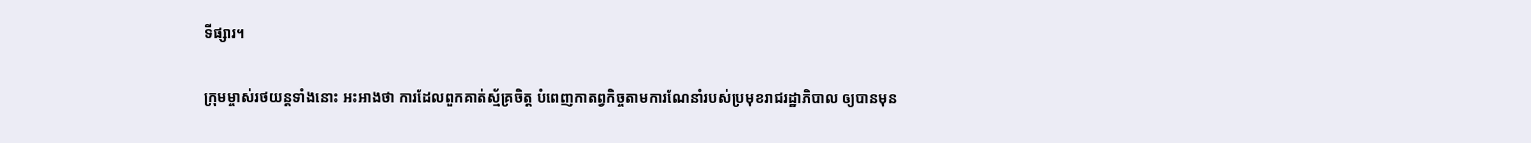ទីផ្សារ។

ក្រុមម្ចាស់រថយន្តទាំងនោះ អះអាងថា ការដែលពួកគាត់ស្ម័គ្រចិត្ត បំពេញកាតព្វកិច្ចតាមការណែនាំរបស់ប្រមុខរាជរដ្ឋាភិបាល ឲ្យបានមុន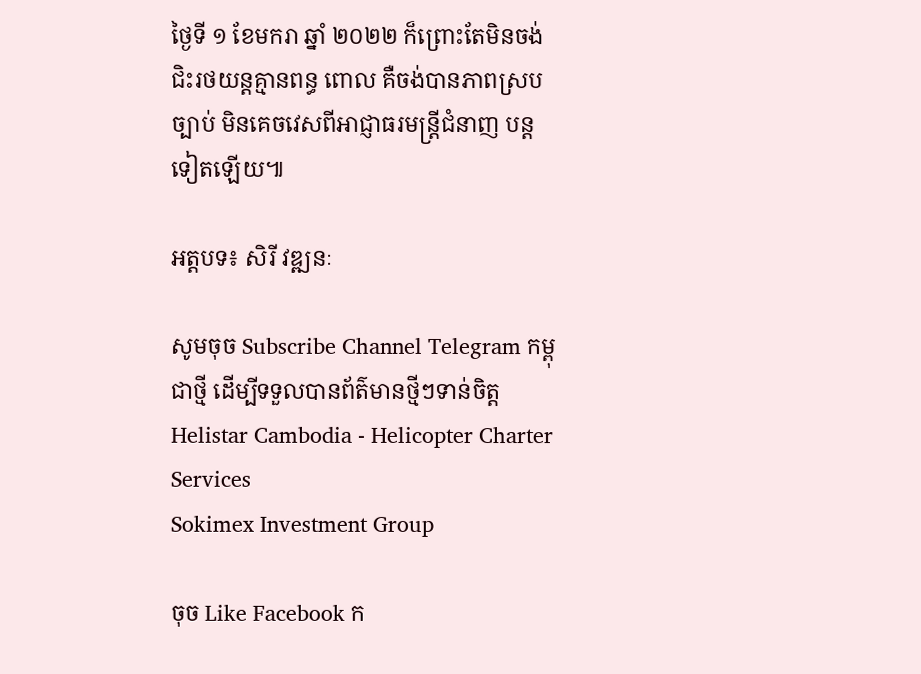ថ្ងៃទី ១ ខែមករា ឆ្នាំ ២០២២ ក៏ព្រោះតែមិនចង់ ជិះរថយន្តគ្មានពន្ធ ពោល គឺចង់បានភាពស្របច្បាប់ មិនគេចវេសពីអាជ្ញាធរមន្រ្តីជំនាញ បន្តទៀតឡើយ៕

អត្តបទ៖ សិរី វឌ្ឍនៈ

សូមចុច Subscribe Channel Telegram កម្ពុជាថ្មី ដើម្បីទទួលបានព័ត៌មានថ្មីៗទាន់ចិត្ត
Helistar Cambodia - Helicopter Charter Services
Sokimex Investment Group

ចុច Like Facebook ក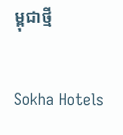ម្ពុជាថ្មី

Sokha Hotels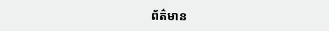ព័ត៌មាន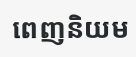ពេញនិយម